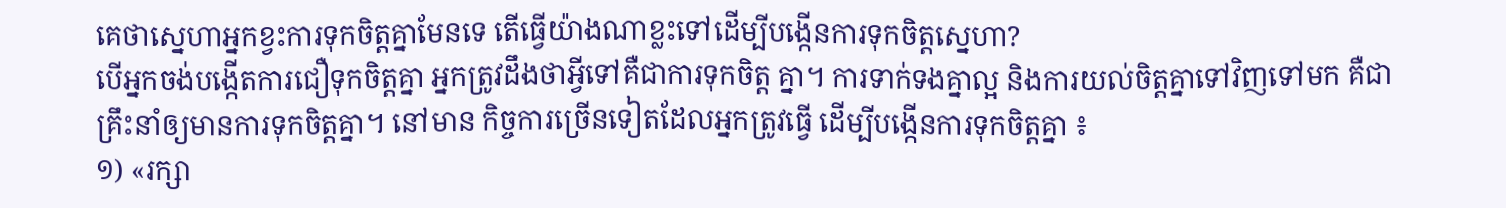គេថាស្នេហាអ្នកខ្វះការទុកចិត្តគ្នាមែនទេ តើធ្វើយ៉ាងណាខ្លះទៅដើម្បីបង្កើនការទុកចិត្តស្នេហា?
បើអ្នកចង់បង្កើតការជឿទុកចិត្តគ្នា អ្នកត្រូវដឹងថាអ្វីទៅគឺជាការទុកចិត្ត គ្នា។ ការទាក់ទងគ្នាល្អ និងការយល់ចិត្តគ្នាទៅវិញទៅមក គឺជាគ្រឹះនាំឲ្យមានការទុកចិត្តគ្នា។ នៅមាន កិច្ចការច្រើនទៀតដែលអ្នកត្រូវធ្វើ ដើម្បីបង្កើនការទុកចិត្តគ្នា ៖
១) «រក្សា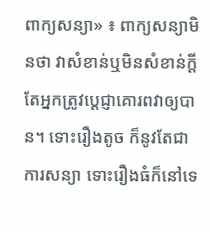ពាក្យសន្យា» ៖ ពាក្យសន្យាមិនថា វាសំខាន់ឬមិនសំខាន់ក្ដី តែអ្នកត្រូវប្ដេជ្ញាគោរពវាឲ្យបាន។ ទោះរឿងតូច ក៏នូវតែជាការសន្យា ទោះរឿងធំក៏នៅទេ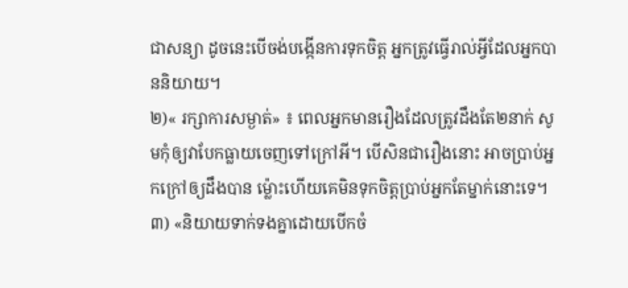ជាសន្យា ដូចនេះបើចង់បង្កើនការទុកចិត្ត អ្នកត្រូវធ្វើរាល់អ្វីដែលអ្នកបាននិយាយ។
២)« រក្សាការសម្ងាត់» ៖ ពេលអ្នកមានរឿងដែលត្រូវដឹងតែ២នាក់ សូមកុំឲ្យវាបែកធ្លាយចេញទៅក្រៅអី។ បើសិនជារឿងនោះ អាចប្រាប់អ្នកក្រៅឲ្យដឹងបាន ម្ល៉ោះហើយគេមិនទុកចិត្តប្រាប់អ្នកតែម្នាក់នោះទេ។
៣) «និយាយទាក់ទងគ្នាដោយបើកចំ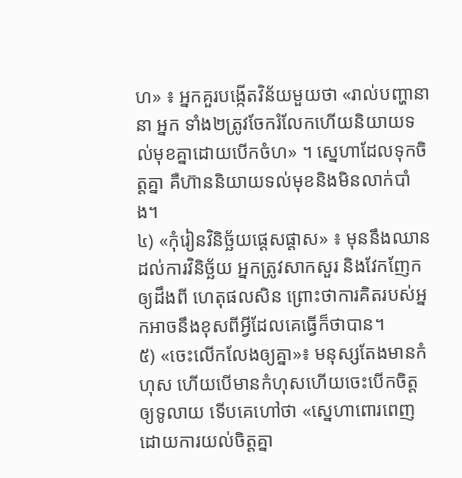ហ» ៖ អ្នកគួរបង្កើតវិន័យមួយថា «រាល់បញ្ហានានា អ្នក ទាំង២ត្រូវចែករំលែកហើយនិយាយទល់មុខគ្នាដោយបើកចំហ» ។ ស្នេហាដែលទុកចិត្តគ្នា គឺហ៊ាននិយាយទល់មុខនិងមិនលាក់បាំង។
៤) «កុំរៀនវិនិច្ឆ័យផ្ដេសផ្ដាស» ៖ មុននឹងឈានដល់ការវិនិច្ឆ័យ អ្នកត្រូវសាកសួរ និងវែកញែកឲ្យដឹងពី ហេតុផលសិន ព្រោះថាការគិតរបស់អ្នកអាចនឹងខុសពីអ្វីដែលគេធ្វើក៏ថាបាន។
៥) «ចេះលើកលែងឲ្យគ្នា»៖ មនុស្សតែងមានកំហុស ហើយបើមានកំហុសហើយចេះបើកចិត្តឲ្យទូលាយ ទើបគេហៅថា «ស្នេហាពោរពេញដោយការយល់ចិត្តគ្នា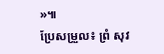»៕
ប្រែសម្រួល៖ ព្រំ សុវ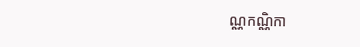ណ្ណកណ្ណិកា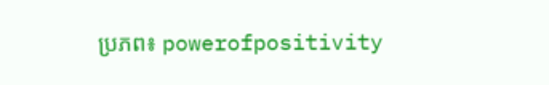ប្រភព៖ powerofpositivity